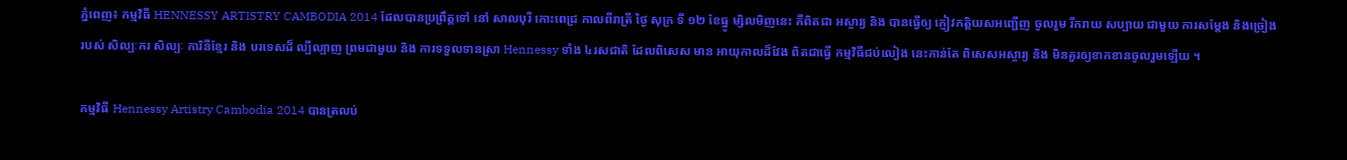ភ្នំពេញ៖ កម្មវិធី HENNESSY ARTISTRY CAMBODIA 2014 ដែលបានប្រព្រឹត្តទៅ នៅ សាលបុរី កោះពេជ្រ កាលពីរាត្រី ថ្ងៃ សុក្រ ទី ១២ ខែធ្នូ ម្សិលមិញនេះ គឺពិតជា អស្ចារ្យ និង បានធ្វើឲ្យ ភ្ញៀវកត្តិយសអញ្ជើញ ចូលរួម រីករាយ សប្បាយ ជាមួយ ការសម្តែង និងច្រៀងរបស់ សិល្បៈករ សិល្បៈ ការិនីខ្មែរ និង បរទេសដ៏ ល្បីល្បាញ ព្រមជាមួយ និង ការទទួលទានស្រា Hennessy ទាំង ៤រសជាតិ ដែលពិសេស មាន អាយុកាលដ៏វែង ពិតជាធ្វើ កម្មវិធីជប់លៀង នេះកាន់តែ ពិសេសអស្ចារ្យ និង មិនគួរឲ្យខាកខានចូលរួមឡើយ ។

កម្មវិធី Hennessy Artistry Cambodia 2014 បានត្រលប់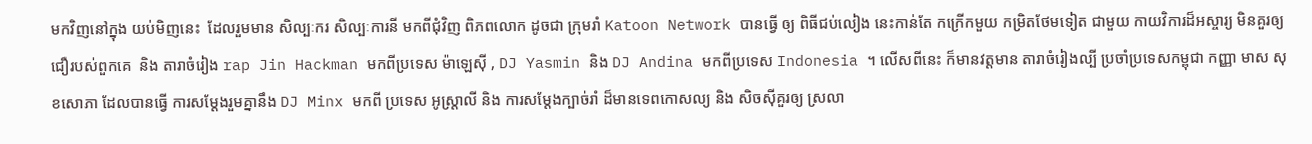មកវិញនៅក្នុង យប់មិញនេះ  ដែលរួមមាន សិល្បៈករ សិល្បៈការនី មកពីជុំវិញ ពិភពលោក ដូចជា ក្រុមរាំ Katoon Network បានធ្វើ ឲ្យ ពិធីជប់លៀង នេះកាន់តែ កក្រើកមួយ កម្រិតថែមទៀត ជាមួយ កាយវិការដ៏អស្ចារ្យ មិនគួរឲ្យ ជឿរបស់ពួកគេ  និង តារាចំរៀង rap Jin Hackman មកពីប្រទេស ម៉ាឡេស៊ី , DJ Yasmin និង DJ Andina មកពីប្រទេស Indonesia ។ លើសពីនេះ ក៏មានវត្តមាន តារាចំរៀងល្បី ប្រចាំប្រទេសកម្ពុជា កញ្ញា មាស សុខសោភា ដែលបានធ្វើ ការសម្តែងរួមគ្នានឹង DJ Minx មកពី ប្រទេស អូស្ត្រាលី និង ការសម្តែងក្បាច់រាំ ដ៏មានទេពកោសល្យ និង សិចស៊ីគួរឲ្យ ស្រលា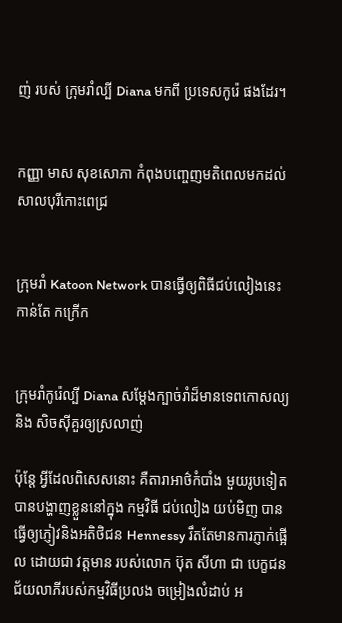ញ់ របស់ ក្រុមរាំល្បី Diana មកពី ប្រទេសកូរ៉េ ផងដែរ។


កញ្ញា មាស សុខសោភា កំពុងបញ្ចេញមតិពេលមកដល់សាលបុរីកោះពេជ្រ


ក្រុមរាំ Katoon Network បានធ្វើឲ្យពិធីជប់លៀងនេះកាន់តែ កក្រើក


ក្រុមរាំកូរ៉េល្បី Diana សម្តែងក្បាច់រាំដ៏មានទេពកោសល្យ និង សិចស៊ីគួរឲ្យស្រលាញ់

ប៉ុន្តែ អ្វីដែលពិសេសនោះ គឺតារាអាថ៌កំបាំង មួយរូបទៀត បានបង្ហាញខ្លួននៅក្នុង កម្មវិធី ជប់លៀង យប់មិញ បានធ្វើឲ្យភ្ញៀវនិងអតិថិជន Hennessy រឹតតែមានការភ្ញាក់ផ្អើល ដោយជា វត្តមាន របស់លោក ប៊ុត សីហា ជា បេក្ខជន ជ័យលាភីរបស់កម្មវិធីប្រលង ចម្រៀងលំដាប់ អ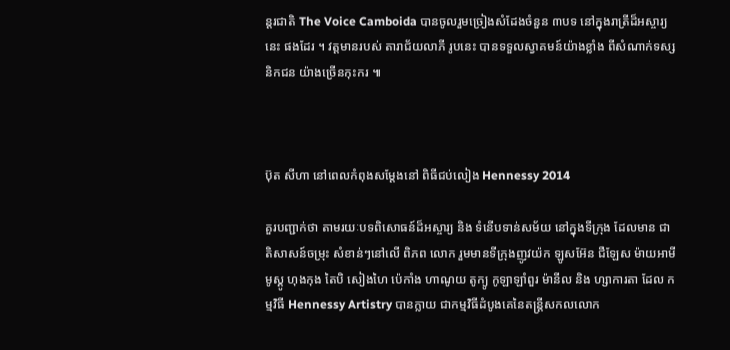ន្តរជាតិ The Voice Camboida បានចូលរួមច្រៀងសំដែងចំនួន ៣បទ នៅក្នុងរាត្រីដ៏អស្ចារ្យនេះ ផងដែរ ។ វត្តមានរបស់ តារាជ័យលាភី រូបនេះ បានទទួលស្វាគមន៍យ៉ាងខ្លាំង ពីសំណាក់ទស្សនិកជន យ៉ាងច្រើនកុះករ ៕



ប៊ុត សីហា នៅពេលកំពុងសម្តែងនៅ ពិធីជប់លៀង Hennessy 2014

គួរបញ្ជាក់ថា តាមរយៈបទពិសោធន៍ដ៏អស្ចារ្យ និង ទំនើបទាន់សម័យ នៅក្នុងទីក្រុង ដែលមាន ជាតិសាសន៍ចម្រុះ សំខាន់ៗនៅលើ ពិភព លោក រួមមានទីក្រុងញូវយ៉ក ឡូសអ៊ែន ជឺឡែស ម៉ាយអាមី មូស្គូ ហុងកុង តៃបិ សៀងហៃ ប៉េកាំង ហាណូយ តូក្យូ កូឡាឡាំពួរ ម៉ានីល និង ហ្សាការតា ដែល កម្មវិធី Hennessy Artistry បានក្លាយ ជាកម្មវិធីដំបូងគេនៃតន្ត្រីសកលលោក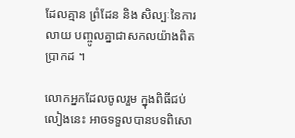ដែលគ្មាន ព្រំដែន និង សិល្បៈនៃការ លាយ បញ្ចូលគ្នាជាសកលយ៉ាងពិតប្រាកដ ។

លោកអ្នកដែលចូលរួម ក្នុងពិធីជប់លៀងនេះ អាចទទួលបានបទពិសោ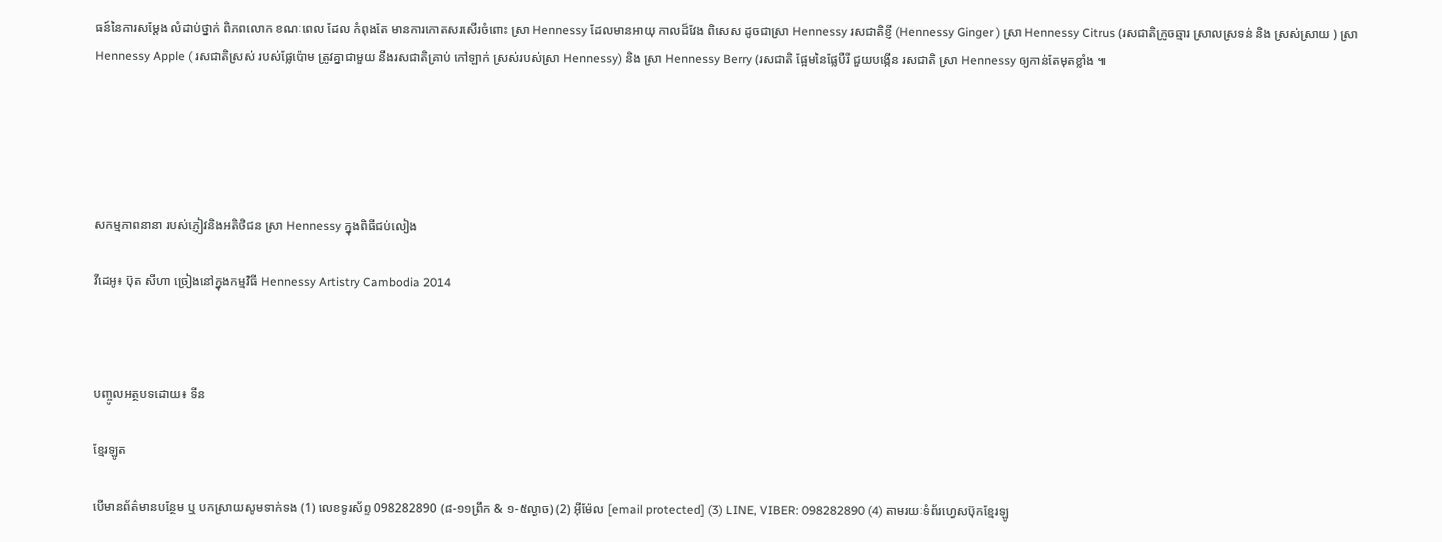ធន៍នៃការសម្តែង លំដាប់ថ្នាក់ ពិភពលោក ខណៈពេល ដែល កំពុងតែ មានការកោតសរសើរចំពោះ ស្រា Hennessy ដែលមានអាយុ កាលដ៏វែង ពិសេស ដូចជាស្រា Hennessy រសជាតិខ្ញី (Hennessy Ginger ) ស្រា Hennessy Citrus (រសជាតិក្រូចឆ្មារ ស្រាលស្រទន់ និង ស្រស់ស្រាយ ) ស្រា Hennessy Apple ( រសជាតិស្រស់ របស់ផ្លែប៉ោម ត្រូវគ្នាជាមួយ នឹងរសជាតិគ្រាប់ កៅឡាក់ ស្រស់របស់ស្រា Hennessy) និង ស្រា Hennessy Berry (រសជាតិ ផ្អែមនៃផ្លែបឺរី ជួយបង្កើន រសជាតិ ស្រា Hennessy ឲ្យកាន់តែមុតខ្លាំង ៕





សកម្មភាពនានា របស់ភ្ញៀវនិងអតិថិជន ស្រា Hennessy ក្នុងពិធីជប់លៀង

វីដេអូ៖ ប៊ុត សីហា ច្រៀងនៅក្នុងកម្មវិធី Hennessy Artistry Cambodia 2014



បញ្ចូលអត្ថបទដោយ៖ ទីន

ខ្មែរឡូត

បើមានព័ត៌មានបន្ថែម ឬ បកស្រាយសូមទាក់ទង (1) លេខទូរស័ព្ទ 098282890 (៨-១១ព្រឹក & ១-៥ល្ងាច) (2) អ៊ីម៉ែល [email protected] (3) LINE, VIBER: 098282890 (4) តាមរយៈទំព័រហ្វេសប៊ុកខ្មែរឡូ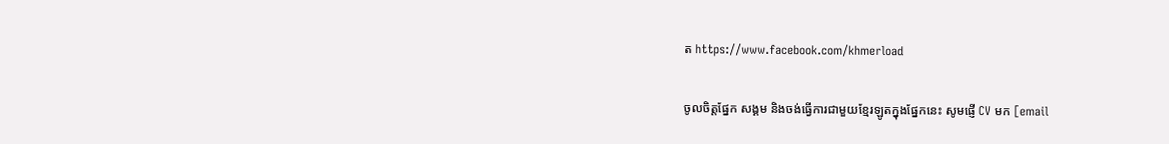ត https://www.facebook.com/khmerload

ចូលចិត្តផ្នែក សង្គម និងចង់ធ្វើការជាមួយខ្មែរឡូតក្នុងផ្នែកនេះ សូមផ្ញើ CV មក [email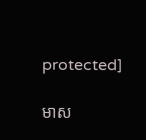protected]

មាស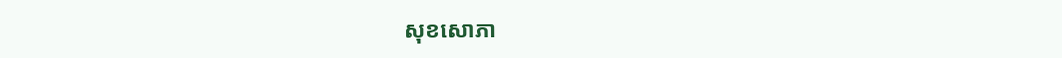សុខសោភា